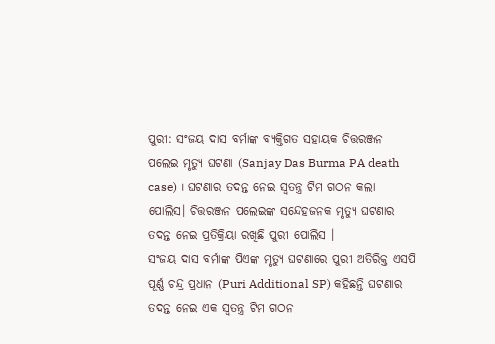ପୁରୀ: ସଂଜୟ ଦାସ ବର୍ମାଙ୍କ ବ୍ୟକ୍ତିଗତ ସହାୟକ ଚିତ୍ତରଞ୍ଜନ ପଲେଇ ମୃତ୍ୟୁ ଘଟଣା (Sanjay Das Burma PA death case) । ଘଟଣାର ତଦନ୍ତ ନେଇ ସ୍ଵତନ୍ତ୍ର ଟିମ ଗଠନ କଲା ପୋଲିସ। ଚିତ୍ତରଞ୍ଜନ ପଲେଇଙ୍କ ସନ୍ଦେହଜନକ ମୃତ୍ୟୁ ଘଟଣାର ତଦନ୍ତ ନେଇ ପ୍ରତିକ୍ରିୟା ରଖିଛି ପୁରୀ ପୋଲିସ ।
ସଂଜୟ ଦାସ ବର୍ମାଙ୍କ ପିଏଙ୍କ ମୃତ୍ୟୁ ଘଟଣାରେ ପୁରୀ ଅତିରିକ୍ତ ଏସପି ପୂର୍ଣ୍ଣ ଚନ୍ଦ୍ର ପ୍ରଧାନ (Puri Additional SP) କହିଛନ୍ତି ଘଟଣାର ତଦନ୍ତ ନେଇ ଏକ ସ୍ବତନ୍ତ୍ର ଟିମ ଗଠନ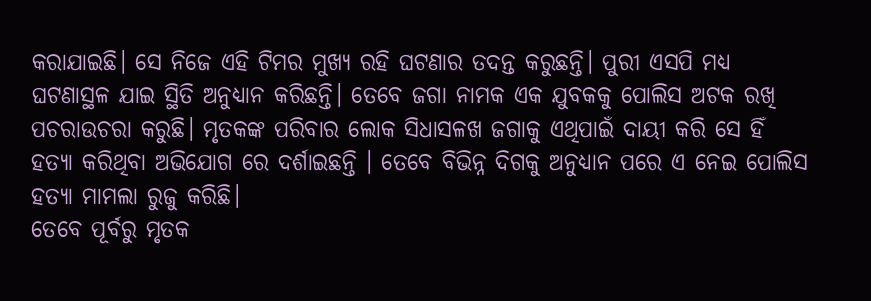କରାଯାଇଛି। ସେ ନିଜେ ଏହି ଟିମର ମୁଖ୍ୟ ରହି ଘଟଣାର ତଦନ୍ତ କରୁଛନ୍ତି। ପୁରୀ ଏସପି ମଧ୍ୟ ଘଟଣାସ୍ଥଳ ଯାଇ ସ୍ଥିତି ଅନୁଧ୍ୟାନ କରିଛନ୍ତି। ତେବେ ଜଗା ନାମକ ଏକ ଯୁବକକୁ ପୋଲିସ ଅଟକ ରଖି ପଚରାଉଚରା କରୁଛି। ମୃତକଙ୍କ ପରିବାର ଲୋକ ସିଧାସଳଖ ଜଗାକୁ ଏଥିପାଇଁ ଦାୟୀ କରି ସେ ହିଁ ହତ୍ୟା କରିଥିବା ଅଭିଯୋଗ ରେ ଦର୍ଶାଇଛନ୍ତି । ତେବେ ବିଭିନ୍ନ ଦିଗକୁ ଅନୁଧ୍ୟାନ ପରେ ଏ ନେଇ ପୋଲିସ ହତ୍ୟା ମାମଲା ରୁଜୁ କରିଛି।
ତେବେ ପୂର୍ବରୁ ମୃତକ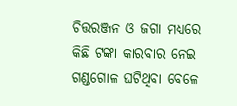ଚିତ୍ତରଞ୍ଜନ ଓ ଜଗା ମଧ୍ୟରେ କିଛି ଟଙ୍କା କାରବାର ନେଇ ଗଣ୍ଡଗୋଳ ଘଟିଥିବା ବେଳେ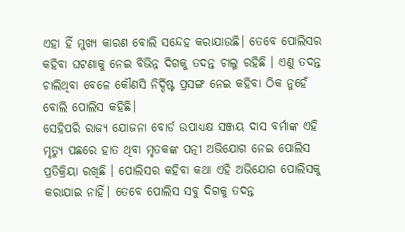ଏହା ହିଁ ମୁଖ୍ୟ କାରଣ ବୋଲି ସନ୍ଦେହ କରାଯାଉଛି। ତେବେ ପୋଲିସର କହିବା ଘଟଣାକୁ ନେଇ ବିଭିନ୍ନ ଦିଗକୁ ତଦନ୍ତ ଚାଲୁ ରହିଛି । ଏଣୁ ତଦନ୍ତ ଚାଲିଥିବା ବେଳେ କୌଣସି ନିର୍ଦ୍ଦିଷ୍ଟ ପ୍ରସଙ୍ଗ ନେଇ କହିବା ଠିକ ନୁହେଁ ବୋଲି ପୋଲିସ କହିଛି।
ସେହିପରି ରାଜ୍ୟ ଯୋଜନା ବୋର୍ଡ ଉପାଧ୍ୟକ୍ଷ ସଞ୍ଜୟ ଦାସ ବର୍ମାଙ୍କ ଏହି ମୃତ୍ୟୁ ପଛରେ ହାତ ଥିବା ମୃତକଙ୍କ ପତ୍ନୀ ଅଭିଯୋଗ ନେଇ ପୋଲିସ ପ୍ରତିକ୍ରିୟା ରଖିଛି । ପୋଲିସର କହିବା କଥା ଏହି ଅଭିଯୋଗ ପୋଲିସକୁ କରାଯାଇ ନାହିଁ। ତେବେ ପୋଲିସ ସବୁ ଦିଗକୁ ତଦନ୍ତ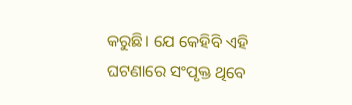କରୁଛି। ଯେ କେହିବି ଏହି ଘଟଣାରେ ସଂପୃକ୍ତ ଥିବେ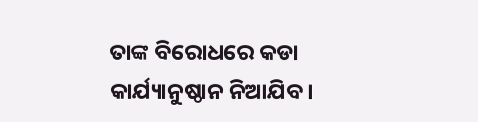ତାଙ୍କ ବିରୋଧରେ କଡା କାର୍ଯ୍ୟାନୁଷ୍ଠାନ ନିଆଯିବ।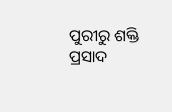ପୁରୀରୁ ଶକ୍ତି ପ୍ରସାଦ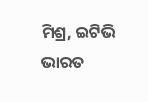ମିଶ୍ର, ଇଟିଭି ଭାରତ